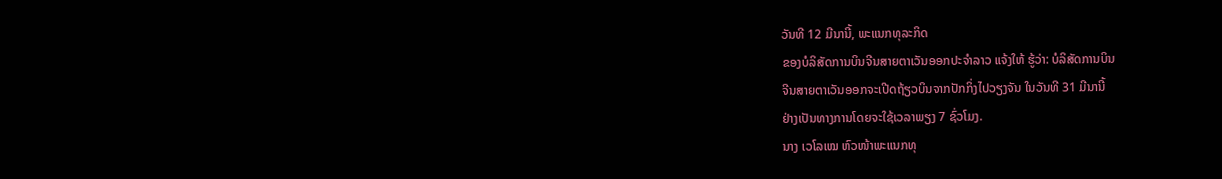ວັນທີ 12 ມີນານີ້, ພະແນກທຸລະກິດ
ຂອງບໍລິສັດການບິນຈີນສາຍຕາເວັນອອກປະຈຳລາວ ແຈ້ງໃຫ້ ຮູ້ວ່າ: ບໍລິສັດການບິນ
ຈີນສາຍຕາເວັນອອກຈະເປີດຖ້ຽວບິນຈາກປັກກິ່ງໄປວຽງຈັນ ໃນວັນທີ 31 ມີນານີ້
ຢ່າງເປັນທາງການໂດຍຈະໃຊ້ເວລາພຽງ 7 ຊົ່ວໂມງ.
ນາງ ເວໂລເໝ ຫົວໜ້າພະແນກທຸ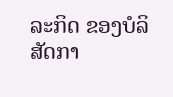ລະກິດ ຂອງບໍລິສັດກາ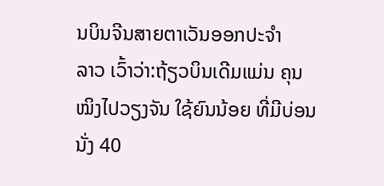ນບິນຈີນສາຍຕາເວັນອອກປະຈຳ
ລາວ ເວົ້າວ່າ:ຖ້ຽວບິນເດີມແມ່ນ ຄຸນໝິງໄປວຽງຈັນ ໃຊ້ຍົນນ້ອຍ ທີ່ມີບ່ອນນັ່ງ 40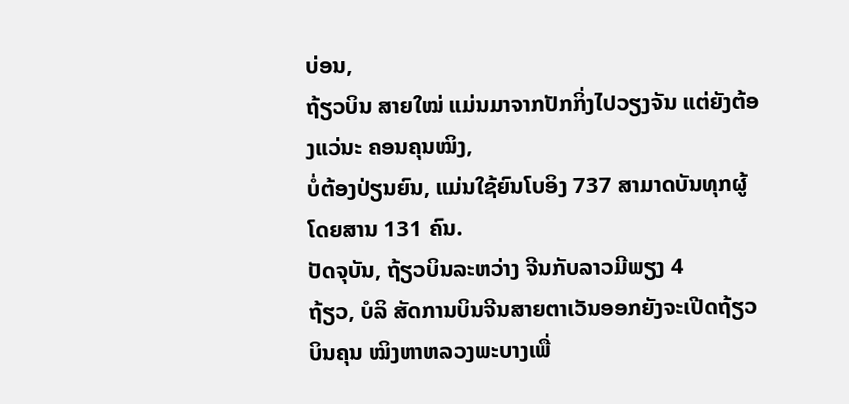ບ່ອນ,
ຖ້ຽວບິນ ສາຍໃໝ່ ແມ່ນມາຈາກປັກກິ່ງໄປວຽງຈັນ ແຕ່ຍັງຕ້ອງແວ່ນະ ຄອນຄຸນໝິງ,
ບໍ່ຕ້ອງປ່ຽນຍົນ, ແມ່ນໃຊ້ຍົນໂບອິງ 737 ສາມາດບັນທຸກຜູ້ໂດຍສານ 131 ຄົນ.
ປັດຈຸບັນ, ຖ້ຽວບິນລະຫວ່າງ ຈີນກັບລາວມີພຽງ 4
ຖ້ຽວ, ບໍລິ ສັດການບິນຈີນສາຍຕາເວັນອອກຍັງຈະເປີດຖ້ຽວບິນຄຸນ ໝິງຫາຫລວງພະບາງເພື່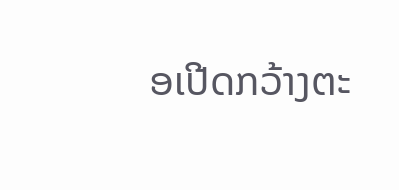ອເປີດກວ້າງຕະ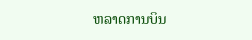ຫລາດການບິນ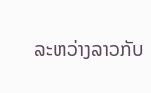ລະຫວ່າງລາວກັບ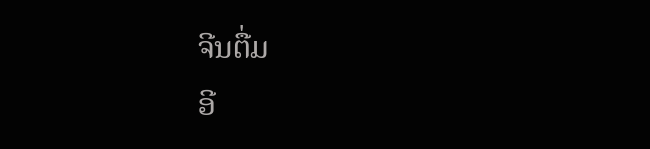ຈີນຕື່ມ
ອີ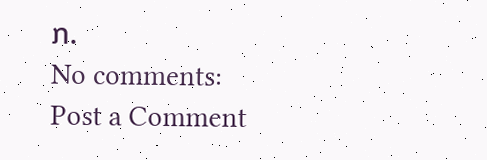ກ.
No comments:
Post a Comment